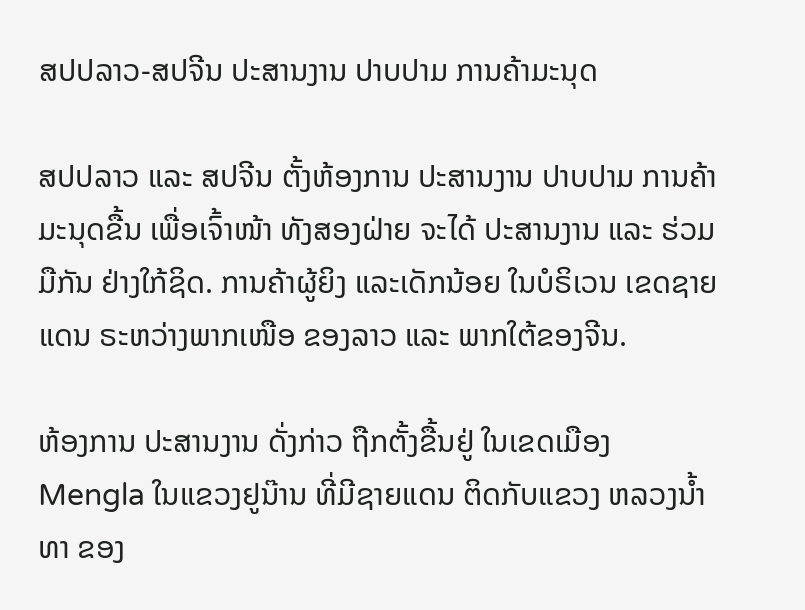ສປປລາວ-ສປຈີນ ປະສານງານ ປາບປາມ ການຄ້າມະນຸດ

ສປປລາວ ແລະ ສປຈີນ ຕັ້ງຫ້ອງການ ປະສານງານ ປາບປາມ ການຄ້າມະນຸດຂື້ນ ເພື່ອເຈົ້າໜ້າ ທັງສອງຝ່າຍ ຈະໄດ້ ປະສານງານ ແລະ ຮ່ວມມືກັນ ຢ່າງໃກ້ຊິດ. ການຄ້າຜູ້ຍິງ ແລະເດັກນ້ອຍ ໃນບໍຣິເວນ ເຂດຊາຍແດນ ຣະຫວ່າງພາກເໜືອ ຂອງລາວ ແລະ ພາກໃຕ້ຂອງຈີນ.

ຫ້ອງການ ປະສານງານ ດັ່ງກ່າວ ຖືກຕັ້ງຂື້ນຢູ່ ໃນເຂດເມືອງ Mengla ໃນແຂວງຢູນ໊ານ ທີ່ມີຊາຍແດນ ຕິດກັບແຂວງ ຫລວງນ້ຳທາ ຂອງ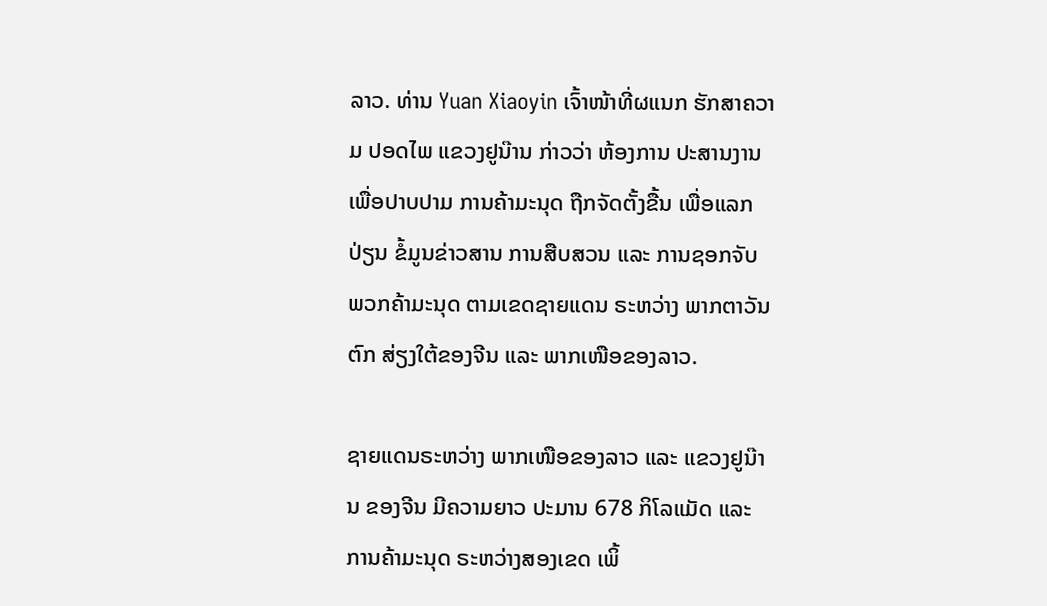ລາວ. ທ່ານ Yuan Xiaoyin ເຈົ້າໜ້າທີ່ຜແນກ ຮັກສາຄວາມ ປອດໄພ ແຂວງຢູນ໊ານ ກ່າວວ່າ ຫ້ອງການ ປະສານງານ ເພື່ອປາບປາມ ການຄ້າມະນຸດ ຖືກຈັດຕັ້ງຂື້ນ ເພື່ອແລກປ່ຽນ ຂໍ້ມູນຂ່າວສານ ການສືບສວນ ແລະ ການຊອກຈັບ ພວກຄ້າມະນຸດ ຕາມເຂດຊາຍແດນ ຣະຫວ່າງ ພາກຕາວັນຕົກ ສ່ຽງໃຕ້ຂອງຈີນ ແລະ ພາກເໜືອຂອງລາວ.

ຊາຍແດນຣະຫວ່າງ ພາກເໜືອຂອງລາວ ແລະ ແຂວງຢູນ໊ານ ຂອງຈີນ ມີຄວາມຍາວ ປະມານ 678 ກິໂລແມັດ ແລະ ການຄ້າມະນຸດ ຣະຫວ່າງສອງເຂດ ເພິ້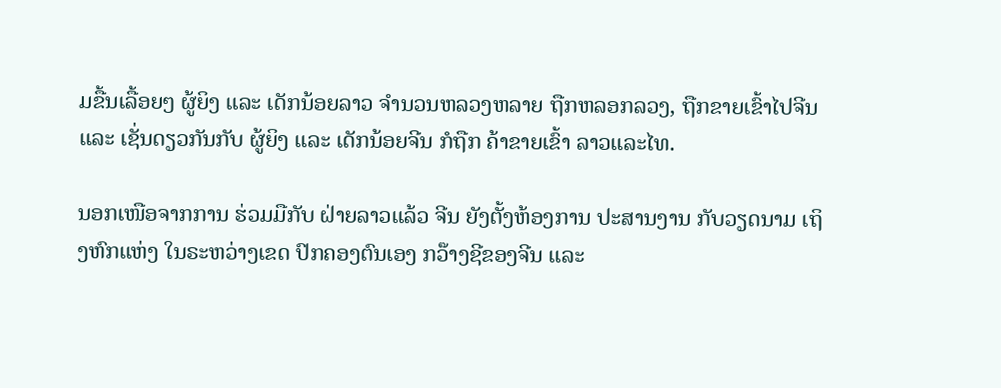ມຂື້ນເລື້ອຍໆ ຜູ້ຍິງ ແລະ ເດັກນ້ອຍລາວ ຈໍານວນຫລວງຫລາຍ ຖືກຫລອກລວງ, ຖືກຂາຍເຂົ້າໄປຈີນ ແລະ ເຊັ່ນດຽວກັນກັບ ຜູ້ຍິງ ແລະ ເດັກນ້ອຍຈີນ ກໍຖືກ ຄ້າຂາຍເຂົ້າ ລາວແລະໄທ.

ນອກເໜືອຈາກການ ຮ່ວມມືກັບ ຝ່າຍລາວແລ້ວ ຈີນ ຍັງຕັ້ງຫ້ອງການ ປະສານງານ ກັບວຽດນາມ ເຖິງຫົກແຫ່ງ ໃນຣະຫວ່າງເຂດ ປົກຄອງຕົນເອງ ກວ໊າງຊີຂອງຈີນ ແລະ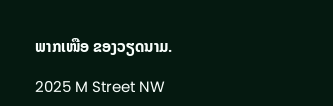ພາກເໜືອ ຂອງວຽດນາມ.

2025 M Street NW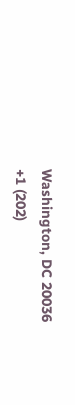Washington, DC 20036
+1 (202)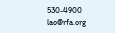530-4900
lao@rfa.org